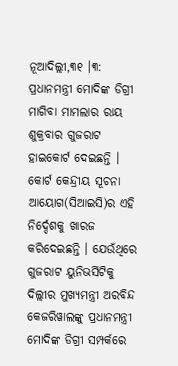ନୂଆଦିଲ୍ଲୀ,୩୧ ।୩: ପ୍ରଧାନମନ୍ତ୍ରୀ ମୋଦିଙ୍କ ଡିଗ୍ରୀ ମାଗିବା ମାମଲାର ରାୟ ଶୁକ୍ରବାର ଗୁଜରାଟ ହାଇକୋର୍ଟ ଦେଇଛନ୍ତି । କୋର୍ଟ କେନ୍ଦ୍ରୀୟ ସୂଚନା ଆୟୋଗ(ସିଆଇସି)ର ଏହି ନିର୍ଦ୍ଦେଶକୁ ଖାରଜ କରିଦେଇଛନ୍ତି । ଯେଉଁଥିରେ ଗୁଜରାଟ ୟୁନିଭର୍ସିଟିକୁ ଦିଲ୍ଲୀର ମୁଖ୍ୟମନ୍ତ୍ରୀ ଅରବିନ୍ଦ କେଜରିୱାଲଙ୍କୁ ପ୍ରଧାନମନ୍ତ୍ରୀ ମୋଦିଙ୍କ ଡିଗ୍ରୀ ସମ୍ପର୍କରେ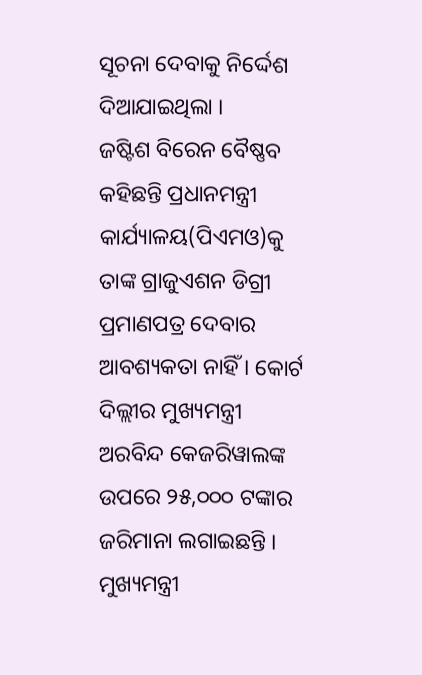ସୂଚନା ଦେବାକୁ ନିର୍ଦ୍ଦେଶ ଦିଆଯାଇଥିଲା ।
ଜଷ୍ଟିଶ ବିରେନ ବୈଷ୍ଣବ କହିଛନ୍ତି ପ୍ରଧାନମନ୍ତ୍ରୀ କାର୍ଯ୍ୟାଳୟ(ପିଏମଓ)କୁ ତାଙ୍କ ଗ୍ରାଜୁଏଶନ ଡିଗ୍ରୀ ପ୍ରମାଣପତ୍ର ଦେବାର ଆବଶ୍ୟକତା ନାହିଁ । କୋର୍ଟ ଦିଲ୍ଲୀର ମୁଖ୍ୟମନ୍ତ୍ରୀ ଅରବିନ୍ଦ କେଜରିୱାଲଙ୍କ ଉପରେ ୨୫,୦୦୦ ଟଙ୍କାର ଜରିମାନା ଲଗାଇଛନ୍ତି । ମୁଖ୍ୟମନ୍ତ୍ରୀ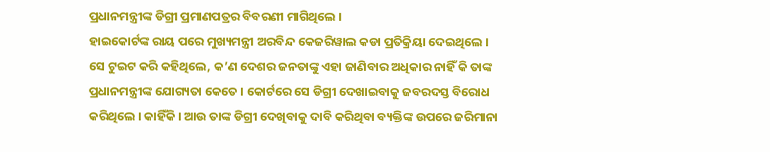ପ୍ରଧାନମନ୍ତ୍ରୀଙ୍କ ଡିଗ୍ରୀ ପ୍ରମାଣପତ୍ରର ବିବରଣୀ ମାଗିଥିଲେ ।
ହାଇକୋର୍ଟଙ୍କ ରାୟ ପରେ ମୁଖ୍ୟମନ୍ତ୍ରୀ ଅରବିନ୍ଦ କେଜରିୱାଲ କଡା ପ୍ରତିକ୍ରିୟା ଦେଇଥିଲେ । ସେ ଟୁଇଟ କରି କହିଥିଲେ, କ’ଣ ଦେଶର ଜନତାଙ୍କୁ ଏହା ଜାଣିବାର ଅଧିକାର ନାହିଁ କି ତାଙ୍କ ପ୍ରଧାନମନ୍ତ୍ରୀଙ୍କ ଯୋଗ୍ୟତା କେତେ । କୋର୍ଟରେ ସେ ଡିଗ୍ରୀ ଦେଖାଇବାକୁ ଜବରଦସ୍ତ ବିରୋଧ କରିଥିଲେ । କାହିଁକି । ଆଉ ତାଙ୍କ ଡିଗ୍ରୀ ଦେଖିବାକୁ ଦାବି କରିଥିବା ବ୍ୟକ୍ତିଙ୍କ ଉପରେ ଜରିମାନା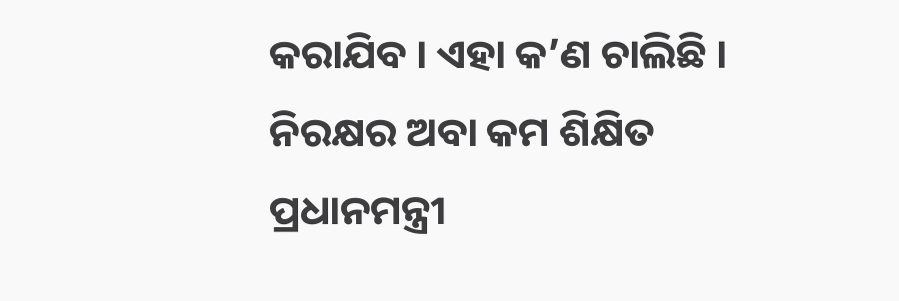କରାଯିବ । ଏହା କ’ଣ ଚାଲିଛି । ନିରକ୍ଷର ଅବା କମ ଶିକ୍ଷିତ ପ୍ରଧାନମନ୍ତ୍ରୀ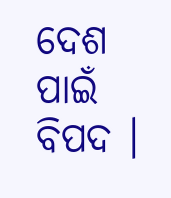ଦେଶ ପାଇଁ ବିପଦ ।